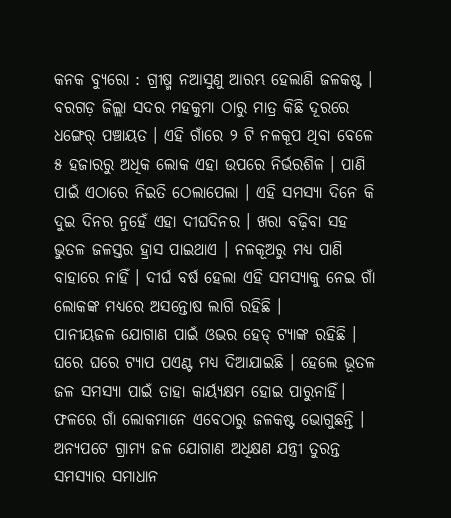କନକ ବ୍ୟୁରୋ : ଗ୍ରୀଷ୍ମ ନଆସୁଣୁ ଆରମ୍ଭ ହେଲାଣି ଜଳକଷ୍ଟ । ବରଗଡ଼ ଜିଲ୍ଲା ସଦର ମହକୁମା ଠାରୁ ମାତ୍ର କିଛି ଦୂରରେ ଧଙ୍ଗେର୍ ପଞ୍ଚାୟତ । ଏହି ଗାଁରେ ୨ ଟି ନଳକୂପ ଥିବା ବେଳେ ୫ ହଜାରରୁ ଅଧିକ ଲୋକ ଏହା ଉପରେ ନିର୍ଭରଶିଳ । ପାଣି ପାଇଁ ଏଠାରେ ନିଇତି ଠେଲାପେଲା । ଏହି ସମସ୍ୟା ଦିନେ କି ଦୁଇ ଦିନର ନୁହେଁ ଏହା ଦୀଘଦିନର । ଖରା ବଢ଼ିବା ସହ ଭୁତଳ ଜଳସ୍ତର ହ୍ରାସ ପାଇଥାଏ । ନଳକୂଅରୁ ମଧ୍ୟ ପାଣି ବାହାରେ ନାହିଁ । ଦୀର୍ଘ ବର୍ଷ ହେଲା ଏହି ସମସ୍ୟାକୁ ନେଇ ଗାଁ ଲୋକଙ୍କ ମଧ୍ୟରେ ଅସନ୍ତୋଷ ଲାଗି ରହିଛି ।
ପାନୀୟଜଳ ଯୋଗାଣ ପାଇଁ ଓଭର ହେଡ୍ ଟ୍ୟାଙ୍କ ରହିଛି । ଘରେ ଘରେ ଟ୍ୟାପ ପଏଣ୍ଟ ମଧ୍ୟ ଦିଆଯାଇଛି । ହେଲେ ଭୂତଳ ଜଳ ସମସ୍ୟା ପାଇଁ ତାହା କାର୍ୟ୍ୟକ୍ଷମ ହୋଇ ପାରୁନାହିଁ। ଫଳରେ ଗାଁ ଲୋକମାନେ ଏବେଠାରୁ ଜଳକଷ୍ଟ ଭୋଗୁଛନ୍ତି । ଅନ୍ୟପଟେ ଗ୍ରାମ୍ୟ ଜଳ ଯୋଗାଣ ଅଧିକ୍ଷଣ ଯନ୍ତ୍ରୀ ତୁରନ୍ତ ସମସ୍ୟାର ସମାଧାନ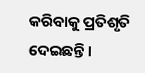କରିବାକୁ ପ୍ରତିଶୃତି ଦେଇଛନ୍ତି ।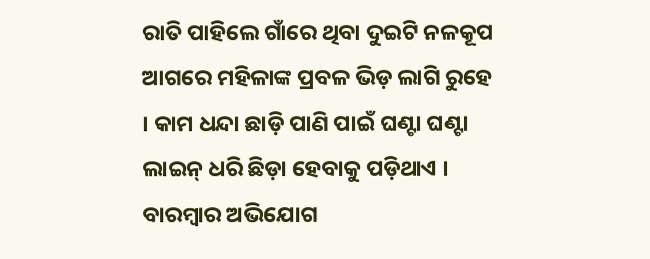ରାତି ପାହିଲେ ଗାଁରେ ଥିବା ଦୁଇଟି ନଳକୂପ ଆଗରେ ମହିଳାଙ୍କ ପ୍ରବଳ ଭିଡ଼ ଲାଗି ରୁହେ । କାମ ଧନ୍ଦା ଛାଡ଼ି ପାଣି ପାଇଁ ଘଣ୍ଟା ଘଣ୍ଟା ଲାଇନ୍ ଧରି ଛିଡ଼ା ହେବାକୁ ପଡ଼ିଥାଏ । ବାରମ୍ବାର ଅଭିଯୋଗ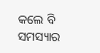କଲେ ବି ସମସ୍ୟାର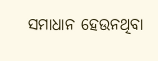ସମାଧାନ ହେଉନଥିବା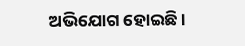ଅଭିଯୋଗ ହୋଇଛି ।